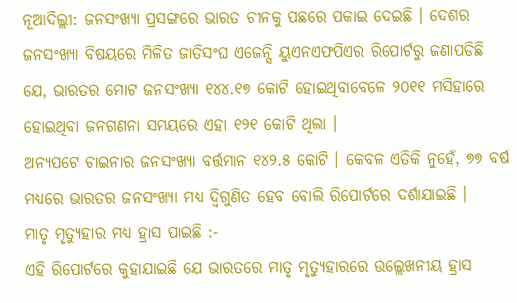ନୂଆଦିଲ୍ଲୀ: ଜନସଂଖ୍ୟା ପ୍ରସଙ୍ଗରେ ଭାରତ ଚୀନକୁ ପଛରେ ପକାଇ ଦେଇଛି । ଦେଶର ଜନସଂଖ୍ୟା ବିଷୟରେ ମିଳିତ ଜାତିସଂଘ ଏଜେନ୍ସି ୟୁଏନଏଫପିଏର ରିପୋର୍ଟରୁ ଜଣାପଡିଛି ଯେ, ଭାରତର ମୋଟ ଜନସଂଖ୍ୟା ୧୪୪.୧୭ କୋଟି ହୋଇଥିବାବେଳେ ୨୦୧୧ ମସିହାରେ ହୋଇଥିବା ଜନଗଣନା ସମୟରେ ଏହା ୧୨୧ କୋଟି ଥିଲା ।
ଅନ୍ୟପଟେ ଚାଇନାର ଜନସଂଖ୍ୟା ବର୍ତ୍ତମାନ ୧୪୨.୫ କୋଟି । କେବଳ ଏତିକି ନୁହେଁ, ୭୭ ବର୍ଷ ମଧ୍ୟରେ ଭାରତର ଜନସଂଖ୍ୟା ମଧ୍ୟ ଦ୍ୱିଗୁଣିତ ହେବ ବୋଲି ରିପୋର୍ଟରେ ଦର୍ଶାଯାଇଛି ।
ମାତୃ ମୃତ୍ୟୁହାର ମଧ୍ୟ ହ୍ରାସ ପାଇଛି :-
ଏହି ରିପୋର୍ଟରେ କୁହାଯାଇଛି ଯେ ଭାରତରେ ମାତୃ ମୃତ୍ୟୁହାରରେ ଉଲ୍ଲେଖନୀୟ ହ୍ରାସ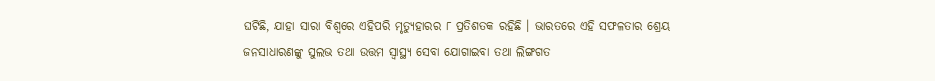ଘଟିଛି, ଯାହା ସାରା ବିଶ୍ୱରେ ଏହିପରି ମୃତ୍ୟୁହାରର ୮ ପ୍ରତିଶତକ ରହିଛି । ଭାରତରେ ଏହି ସଫଳତାର ଶ୍ରେୟ ଜନସାଧାରଣଙ୍କୁ ସୁଲଭ ତଥା ଉତ୍ତମ ସ୍ୱାସ୍ଥ୍ୟ ସେବା ଯୋଗାଇବା ତଥା ଲିଙ୍ଗଗତ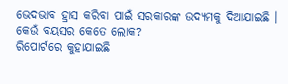ଭେଦଭାବ ହ୍ରାସ କରିବା ପାଇଁ ସରକାରଙ୍କ ଉଦ୍ୟମକୁ ଦିଆଯାଇଛି ।
କେଉଁ ବୟସର କେତେ ଲୋକ?
ରିପୋର୍ଟରେ କୁହାଯାଇଛି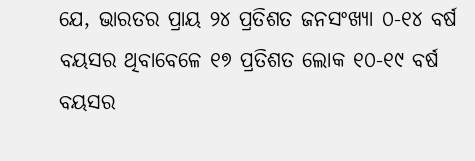ଯେ, ଭାରତର ପ୍ରାୟ ୨୪ ପ୍ରତିଶତ ଜନସଂଖ୍ୟା ୦-୧୪ ବର୍ଷ ବୟସର ଥିବାବେଳେ ୧୭ ପ୍ରତିଶତ ଲୋକ ୧୦-୧୯ ବର୍ଷ ବୟସର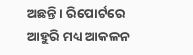ଅଛନ୍ତି । ରିପୋର୍ଟରେ ଆହୁରି ମଧ୍ୟ ଆକଳନ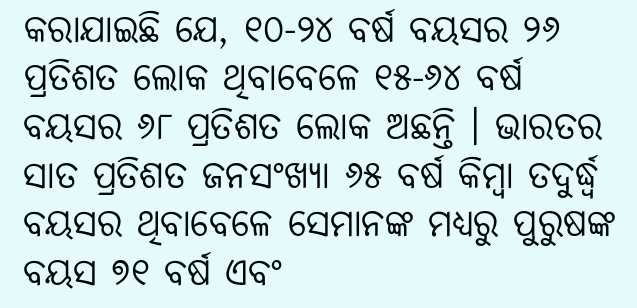କରାଯାଇଛି ଯେ, ୧୦-୨୪ ବର୍ଷ ବୟସର ୨୬ ପ୍ରତିଶତ ଲୋକ ଥିବାବେଳେ ୧୫-୬୪ ବର୍ଷ ବୟସର ୬୮ ପ୍ରତିଶତ ଲୋକ ଅଛନ୍ତି । ଭାରତର ସାତ ପ୍ରତିଶତ ଜନସଂଖ୍ୟା ୬୫ ବର୍ଷ କିମ୍ବା ତଦୁର୍ଦ୍ଧ୍ୱ ବୟସର ଥିବାବେଳେ ସେମାନଙ୍କ ମଧ୍ୟରୁ ପୁରୁଷଙ୍କ ବୟସ ୭୧ ବର୍ଷ ଏବଂ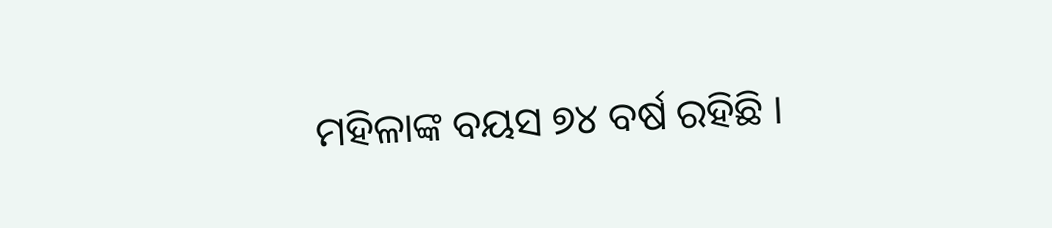ମହିଳାଙ୍କ ବୟସ ୭୪ ବର୍ଷ ରହିଛି ।